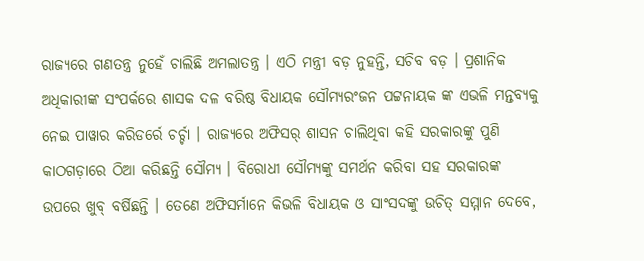ରାଜ୍ୟରେ ଗଣତନ୍ତ୍ର ନୁହେଁ ଚାଲିଛି ଅମଲାତନ୍ତ୍ର । ଏଠି ମନ୍ତ୍ରୀ ବଡ଼ ନୁହନ୍ତି, ସଚିବ ବଡ଼ । ପ୍ରଶାନିକ ଅଧିକାରୀଙ୍କ ସଂପର୍କରେ ଶାସକ ଦଳ ବରିଷ୍ଠ ବିଧାୟକ ସୌମ୍ୟରଂଜନ ପଟ୍ଟନାୟକ ଙ୍କ ଏଭଳି ମନ୍ତବ୍ୟକୁ ନେଇ ପାୱାର କରିଡର୍ରେ ଚର୍ଚ୍ଚା । ରାଜ୍ୟରେ ଅଫିସର୍ ଶାସନ ଚାଲିଥିବା କହି ସରକାରଙ୍କୁ ପୁଣି କାଠଗଡ଼ାରେ ଠିଆ କରିଛନ୍ତି ସୌମ୍ୟ । ବିରୋଧୀ ସୌମ୍ୟଙ୍କୁ ସମର୍ଥନ କରିବା ସହ ସରକାରଙ୍କ ଉପରେ ଖୁବ୍ ବର୍ଷିଛନ୍ତି । ତେଣେ ଅଫିସର୍ମାନେ କିଭଳି ବିଧାୟକ ଓ ସାଂସଦଙ୍କୁ ଉଚିତ୍ ସମ୍ମାନ ଦେବେ,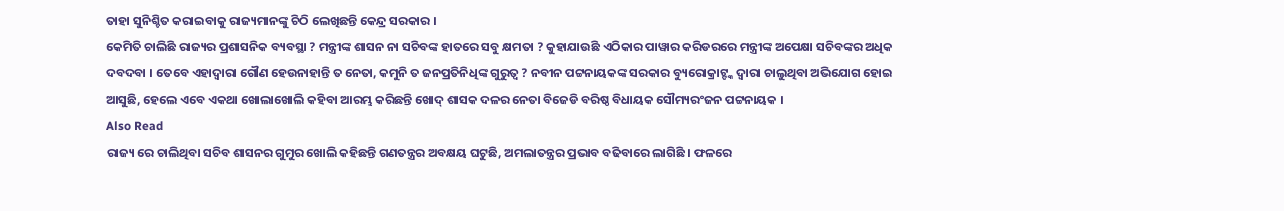ତାହା ସୁନିଶ୍ଚିତ କରାଇବାକୁ ରାଜ୍ୟମାନଙ୍କୁ ଚିଠି ଲେଖିଛନ୍ତି କେନ୍ଦ୍ର ସରକାର ।
କେମିତି ଚାଲିଛି ରାଜ୍ୟର ପ୍ରଶାସନିକ ବ୍ୟବସ୍ଥା ? ମନ୍ତ୍ରୀଙ୍କ ଶାସନ ନା ସଚିବଙ୍କ ହାତରେ ସବୁ କ୍ଷମତା ? କୁହାଯାଉଛି ଏଠିକାର ପାୱାର କରିଡରରେ ମନ୍ତ୍ରୀଙ୍କ ଅପେକ୍ଷା ସଚିବଙ୍କର ଅଧିକ ଦବଦବା । ତେବେ ଏହାଦ୍ୱାରା ଗୌଣ ହେଉନାହାନ୍ତି ତ ନେତା, କମୁନି ତ ଜନପ୍ରତିନିଧିଙ୍କ ଗୁରୁତ୍ୱ ? ନବୀନ ପଟ୍ଟନାୟକଙ୍କ ସରକାର ବ୍ୟୁରୋକ୍ରାଟ୍ଙ୍କ ଦ୍ୱାରା ଚାଲୁଥିବା ଅଭିଯୋଗ ହୋଇ ଆସୁଛି, ହେଲେ ଏବେ ଏକଥା ଖୋଲାଖୋଲି କହିବା ଆରମ୍ଭ କରିଛନ୍ତି ଖୋଦ୍ ଶାସକ ଦଳର ନେତା ବିଜେଡି ବରିଷ୍ଠ ବିଧାୟକ ସୌମ୍ୟରଂଜନ ପଟ୍ଟନାୟକ ।
Also Read
ରାଜ୍ୟ ରେ ଚାଲିଥିବା ସଚିବ ଶାସନର ଗୁମୁର ଖୋଲି କହିଛନ୍ତି ଗଣତନ୍ତ୍ରର ଅବକ୍ଷୟ ଘଟୁଛି, ଅମଲାତନ୍ତ୍ରର ପ୍ରଭାବ ବଢିବାରେ ଲାଗିଛି । ଫଳରେ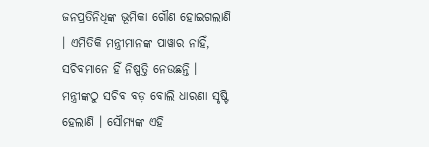ଜନପ୍ରତିନିଧିଙ୍କ ଭୂମିକା ଗୌଣ ହୋଇଗଲାଣି । ଏମିତିକି ମନ୍ତ୍ରୀମାନଙ୍କ ପାୱାର ନାହିଁ, ସଚିବମାନେ ହିଁ ନିଷ୍ପତ୍ତି ନେଉଛନ୍ତି । ମନ୍ତ୍ରୀଙ୍କଠୁ ସଚିବ ବଡ଼ ବୋଲି ଧାରଣା ସୃଷ୍ଟି ହେଲାଣି । ସୌମ୍ୟଙ୍କ ଏହି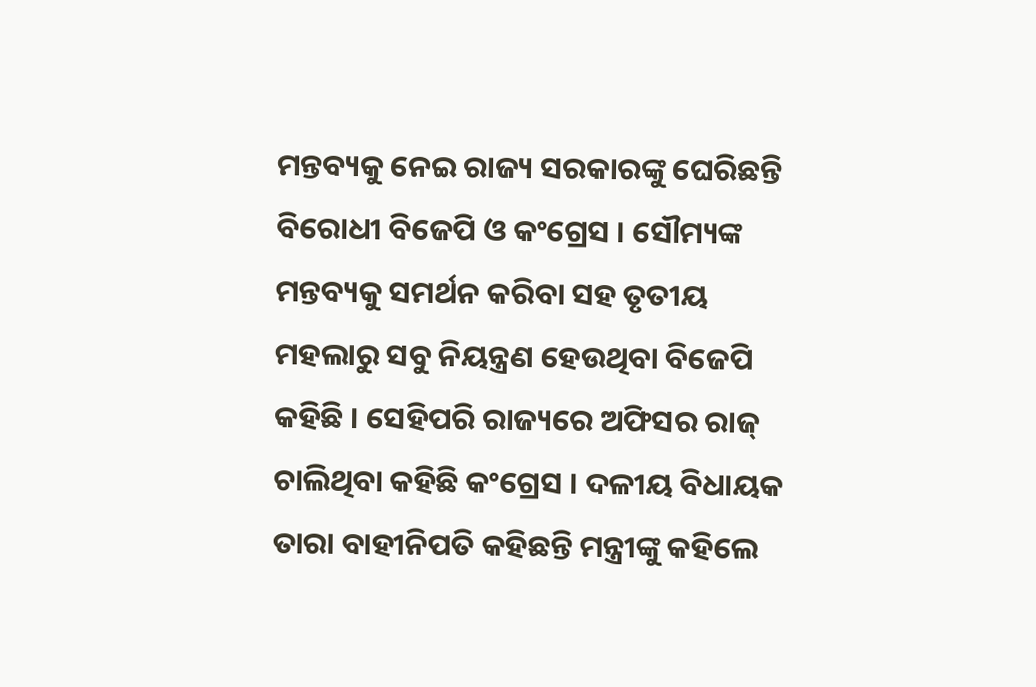ମନ୍ତବ୍ୟକୁ ନେଇ ରାଜ୍ୟ ସରକାରଙ୍କୁ ଘେରିଛନ୍ତି ବିରୋଧୀ ବିଜେପି ଓ କଂଗ୍ରେସ । ସୌମ୍ୟଙ୍କ ମନ୍ତବ୍ୟକୁ ସମର୍ଥନ କରିବା ସହ ତୃତୀୟ ମହଲାରୁ ସବୁ ନିୟନ୍ତ୍ରଣ ହେଉଥିବା ବିଜେପି କହିଛି । ସେହିପରି ରାଜ୍ୟରେ ଅଫିସର ରାଜ୍ ଚାଲିଥିବା କହିଛି କଂଗ୍ରେସ । ଦଳୀୟ ବିଧାୟକ ତାରା ବାହୀନିପତି କହିଛନ୍ତି ମନ୍ତ୍ରୀଙ୍କୁ କହିଲେ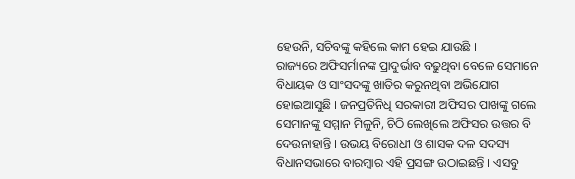ହେଉନି, ସଚିବଙ୍କୁ କହିଲେ କାମ ହେଇ ଯାଉଛି ।
ରାଜ୍ୟରେ ଅଫିସର୍ମାନଙ୍କ ପ୍ରାଦୁର୍ଭାବ ବଢୁଥିବା ବେଳେ ସେମାନେ ବିଧାୟକ ଓ ସାଂସଦଙ୍କୁ ଖାତିର କରୁନଥିବା ଅଭିଯୋଗ ହୋଇଆସୁଛି । ଜନପ୍ରତିନିଧି ସରକାରୀ ଅଫିସର ପାଖଙ୍କୁ ଗଲେ ସେମାନଙ୍କୁ ସମ୍ମାନ ମିଳୁନି, ଚିଠି ଲେଖିଲେ ଅଫିସର ଉତ୍ତର ବି ଦେଉନାହାନ୍ତି । ଉଭୟ ବିରୋଧୀ ଓ ଶାସକ ଦଳ ସଦସ୍ୟ ବିଧାନସଭାରେ ବାରମ୍ବାର ଏହି ପ୍ରସଙ୍ଗ ଉଠାଇଛନ୍ତି । ଏସବୁ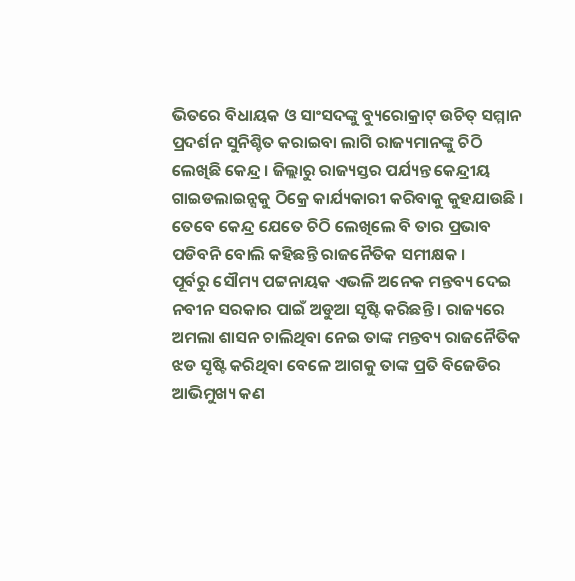ଭିତରେ ବିଧାୟକ ଓ ସାଂସଦଙ୍କୁ ବ୍ୟୁରୋକ୍ରାଟ୍ ଉଚିତ୍ ସମ୍ମାନ ପ୍ରଦର୍ଶନ ସୁନିଶ୍ଚିତ କରାଇବା ଲାଗି ରାଜ୍ୟମାନଙ୍କୁ ଚିଠି ଲେଖିଛି କେନ୍ଦ୍ର । ଜିଲ୍ଲାରୁ ରାଜ୍ୟସ୍ତର ପର୍ଯ୍ୟନ୍ତ କେନ୍ଦ୍ରୀୟ ଗାଇଡଲାଇନ୍ସକୁ ଠିକ୍ରେ କାର୍ଯ୍ୟକାରୀ କରିବାକୁ କୁହଯାଉଛି । ତେବେ କେନ୍ଦ୍ର ଯେତେ ଚିଠି ଲେଖିଲେ ବି ତାର ପ୍ରଭାବ ପଡିବନି ବୋଲି କହିଛନ୍ତି ରାଜନୈତିକ ସମୀକ୍ଷକ ।
ପୂର୍ବରୁ ସୌମ୍ୟ ପଟ୍ଟନାୟକ ଏଭଳି ଅନେକ ମନ୍ତବ୍ୟ ଦେଇ ନବୀନ ସରକାର ପାଇଁ ଅଡୁଆ ସୃଷ୍ଟି କରିଛନ୍ତି । ରାଜ୍ୟରେ ଅମଲା ଶାସନ ଚାଲିଥିବା ନେଇ ତାଙ୍କ ମନ୍ତବ୍ୟ ରାଜନୈତିକ ଝଡ ସୃଷ୍ଟି କରିଥିବା ବେଳେ ଆଗକୁ ତାଙ୍କ ପ୍ରତି ବିଜେଡିର ଆଭିମୁଖ୍ୟ କଣ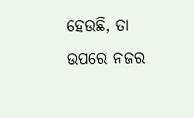ହେଉଛି, ତା ଉପରେ ନଜର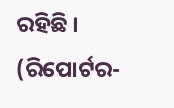ରହିଛି ।
(ରିପୋର୍ଟର-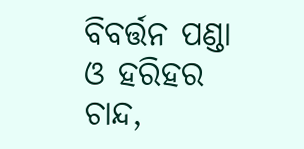ବିବର୍ତ୍ତନ ପଣ୍ଡା ଓ ହରିହର ଚାନ୍ଦ,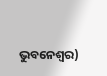ଭୁବନେଶ୍ୱର)